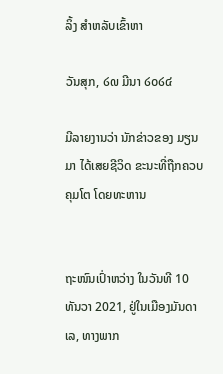ລິ້ງ ສຳຫລັບເຂົ້າຫາ

ວັນສຸກ, ໒໙ ມີນາ ໒໐໒໔

ມີລາຍງານວ່າ ນັກຂ່າວຂອງ ມຽນມາ ໄດ້ເສຍຊີວິດ ຂະນະທີ່ຖືກຄວບຄຸມໂຕ ໂດຍທະຫານ


ຖະໜົນເປົ່າຫວ່າງ ໃນວັນທີ 10 ທັນວາ 2021, ຢູ່ໃນເມືອງມັນດາເລ, ທາງພາກ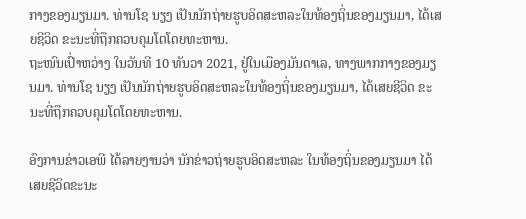ກາງຂອງມຽນມາ. ທ່ານໂຊ ນຽງ ເປັນນັກຖ່າຍຮູບອິດສະຫລະໃນທ້ອງຖິ່ນຂອງມຽນມາ, ໄດ້ເສຍຊີວິດ ຂະນະທີ່ຖືກຄວບຄຸມໂຕໂດຍທະຫານ.
ຖະໜົນເປົ່າຫວ່າງ ໃນວັນທີ 10 ທັນວາ 2021, ຢູ່ໃນເມືອງມັນດາເລ, ທາງພາກກາງຂອງມຽນມາ. ທ່ານໂຊ ນຽງ ເປັນນັກຖ່າຍຮູບອິດສະຫລະໃນທ້ອງຖິ່ນຂອງມຽນມາ, ໄດ້ເສຍຊີວິດ ຂະນະທີ່ຖືກຄວບຄຸມໂຕໂດຍທະຫານ.

ອົງການຂ່າວເອພີ ໄດ້ລາຍງານວ່າ ນັກຂ່າວຖ່າຍຮູບອິດສະຫລະ ໃນທ້ອງຖິ່ນຂອງມຽນມາ ໄດ້ເສຍຊີວິດຂະນະ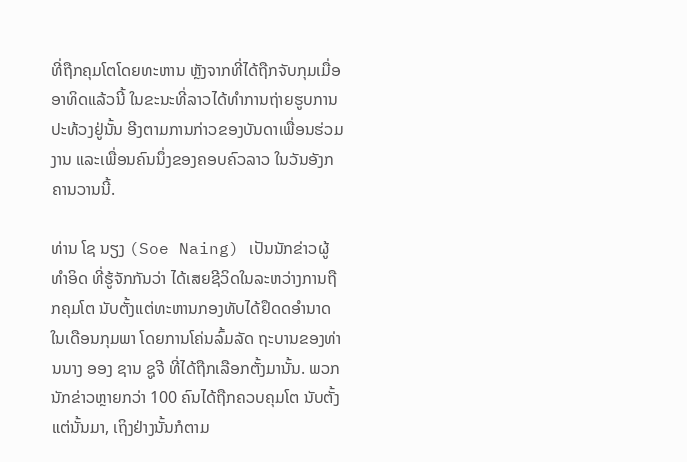ທີ່ຖືກຄຸມໂຕໂດຍທະຫານ ຫຼັງຈາກທີ່ໄດ້ຖືກຈັບກຸມເມື່ອອາທິດແລ້ວນີ້ ໃນຂະນະທີ່ລາວໄດ້ທຳການຖ່າຍຮູບການປະທ້ວງຢູ່ນັ້ນ ອີງຕາມການກ່າວຂອງບັນດາເພື່ອນຮ່ວມງານ ແລະເພື່ອນຄົນນຶ່ງຂອງຄອບຄົວລາວ ໃນວັນອັງກຄານວານນີ້.

ທ່ານ ໂຊ ນຽງ (Soe Naing) ເປັນນັກຂ່າວຜູ້ທຳອິດ ທີ່ຮູ້ຈັກກັນວ່າ ໄດ້ເສຍຊີວິດໃນລະຫວ່າງການຖືກຄຸມໂຕ ນັບຕັ້ງແຕ່ທະຫານກອງທັບໄດ້ຢຶດດອຳນາດໃນເດືອນກຸມພາ ໂດຍການໂຄ່ນລົ້ມລັດ ຖະບານຂອງທ່ານນາງ ອອງ ຊານ ຊູຈີ ທີ່ໄດ້ຖືກເລືອກຕັ້ງມານັ້ນ. ພວກນັກຂ່າວຫຼາຍກວ່າ 100 ຄົນໄດ້ຖືກຄວບຄຸມໂຕ ນັບຕັ້ງແຕ່ນັ້ນມາ, ເຖິງຢ່າງນັ້ນກໍຕາມ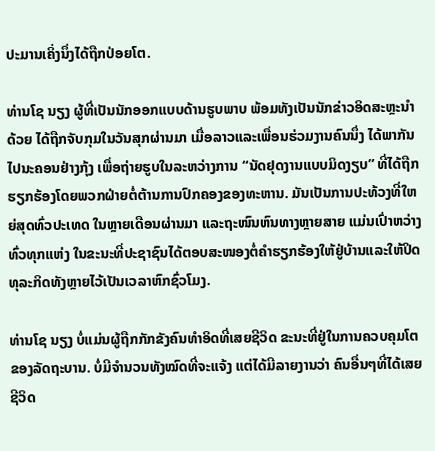ປະມານເຄິ່ງນຶ່ງໄດ້ຖືກປ່ອຍໂຕ.

ທ່ານໂຊ ນຽງ ຜູ້ທີ່ເປັນນັກອອກແບບດ້ານຮູບພາບ ພ້ອມທັງເປັນນັກຂ່າວອິດສະຫຼະນຳດ້ວຍ ໄດ້ຖືກຈັບກຸມໃນວັນສຸກຜ່ານມາ ເມື່ອລາວແລະເພື່ອນຮ່ວມງານຄົນນຶ່ງ ໄດ້ພາກັນໄປນະຄອນຢ່າງກຸ້ງ ເພື່ອຖ່າຍຮູບໃນລະຫວ່າງການ “ນັດຢຸດງານແບບມິດງຽບ” ທີ່ໄດ້ຖືກຮຽກຮ້ອງໂດຍພວກຝ່າຍຕໍ່ຕ້ານການປົກຄອງຂອງທະຫານ. ມັນເປັນການປະທ້ວງທີ່ໃຫຍ່ສຸດທົ່ວປະເທດ ໃນຫຼາຍເດືອນຜ່ານມາ ແລະຖະໜົນຫົນທາງຫຼາຍສາຍ ແມ່ນເປົ່າຫວ່າງທົ່ວທຸກແຫ່ງ ໃນຂະນະທີ່ປະຊາຊົນໄດ້ຕອບສະໜອງຕໍ່ຄຳຮຽກຮ້ອງໃຫ້ຢູ່ບ້ານແລະໃຫ້ປິດທຸລະກິດທັງຫຼາຍໄວ້ເປັນເວລາຫົກຊົ່ວໂມງ.

ທ່ານໂຊ ນຽງ ບໍ່ແມ່ນຜູ້ຖືກກັກຂັງຄົນທຳອິດທີ່ເສຍຊີວິດ ຂະນະທີ່ຢູ່ໃນການຄວບຄຸມໂຕຂອງລັດຖະບານ. ບໍ່ມີຈຳນວນທັງໝົດທີ່ຈະແຈ້ງ ແຕ່ໄດ້ມີລາຍງານວ່າ ຄົນອື່ນໆທີ່ໄດ້ເສຍຊີວິດ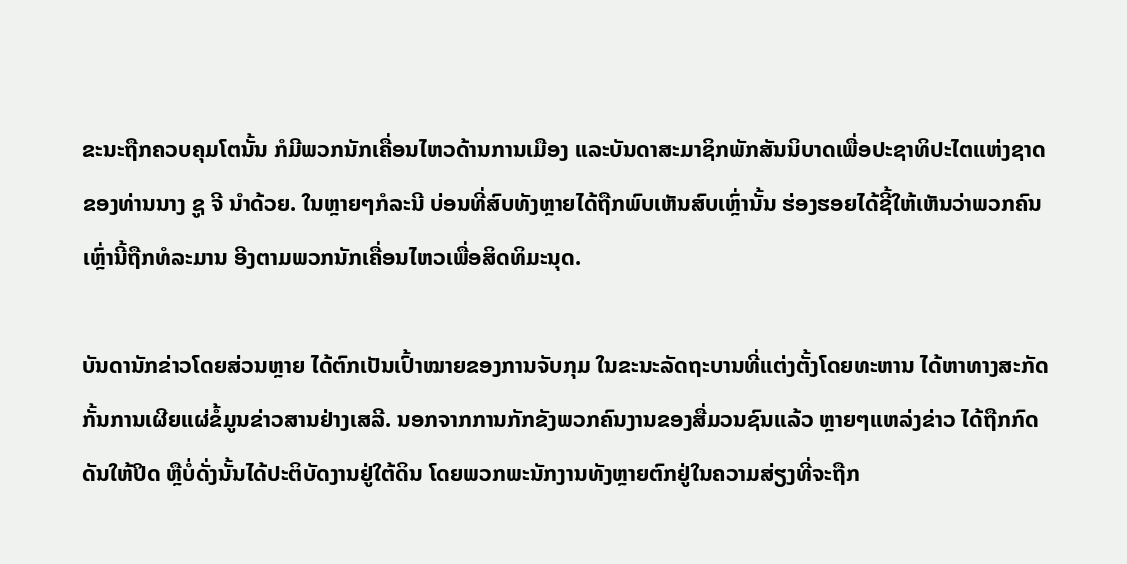ຂະນະຖືກຄວບຄຸມໂຕນັ້ນ ກໍມີພວກນັກເຄື່ອນໄຫວດ້ານການເມືອງ ແລະບັນດາສະມາຊິກພັກສັນນິບາດເພື່ອປະຊາທິປະໄຕແຫ່ງຊາດຂອງທ່ານນາງ ຊູ ຈີ ນຳດ້ວຍ. ໃນຫຼາຍໆກໍລະນີ ບ່ອນທີ່ສົບທັງຫຼາຍໄດ້ຖືກພົບເຫັນສົບເຫຼົ່ານັ້ນ ຮ່ອງຮອຍໄດ້ຊີ້ໃຫ້ເຫັນວ່າພວກຄົນເຫຼົ່ານີ້ຖືກທໍລະມານ ອີງຕາມພວກນັກເຄື່ອນໄຫວເພື່ອສິດທິມະນຸດ.

ບັນດານັກຂ່າວໂດຍສ່ວນຫຼາຍ ໄດ້ຕົກເປັນເປົ້າໝາຍຂອງການຈັບກຸມ ໃນຂະນະລັດຖະບານທີ່ແຕ່ງຕັ້ງໂດຍທະຫານ ໄດ້ຫາທາງສະກັດກັ້ນການເຜີຍແຜ່ຂໍ້ມູນຂ່າວສານຢ່າງເສລີ. ນອກຈາກການກັກຂັງພວກຄົນງານຂອງສື່ມວນຊົນແລ້ວ ຫຼາຍໆແຫລ່ງຂ່າວ ໄດ້ຖືກກົດດັນໃຫ້ປິດ ຫຼືບໍ່ດັ່ງນັ້ນໄດ້ປະຕິບັດງານຢູ່ໃຕ້ດິນ ໂດຍພວກພະນັກງານທັງຫຼາຍຕົກຢູ່ໃນຄວາມສ່ຽງທີ່ຈະຖືກ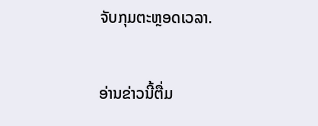ຈັບກຸມຕະຫຼອດເວລາ.

ອ່ານຂ່າວນີ້ຕື່ມ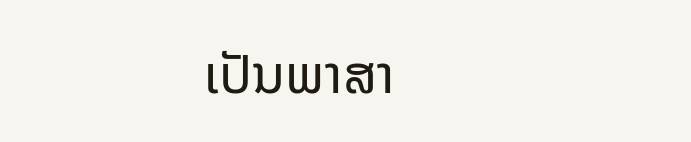ເປັນພາສາ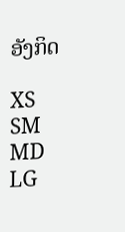ອັງກິດ

XS
SM
MD
LG